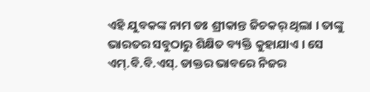ଏହି ଯୁବକଙ୍କ ନାମ ଡଃ ଶ୍ରୀକାନ୍ତ ଜିଚକର୍ ଥିଲା । ତାଙ୍କୁ ଭାରତର ସବୁଠାରୁ ଶିକ୍ଷିତ ବ୍ୟକ୍ତି କୁହାଯାଏ । ସେ ଏମ୍.ବି.ବି.ଏସ୍. ଡାକ୍ତର ଭାବରେ ନିଜର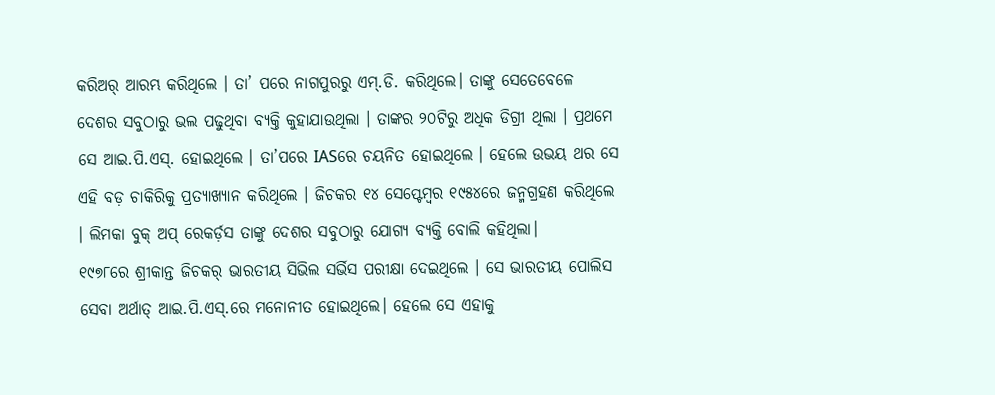କରିଅର୍ ଆରମ୍ଭ କରିଥିଲେ । ତା’ ପରେ ନାଗପୁରରୁ ଏମ୍.ଡି. କରିଥିଲେ। ତାଙ୍କୁ ସେତେବେଳେ ଦେଶର ସବୁଠାରୁ ଭଲ ପଢୁଥିବା ବ୍ୟକ୍ତି କୁହାଯାଉଥିଲା । ତାଙ୍କର ୨୦ଟିରୁ ଅଧିକ ଡିଗ୍ରୀ ଥିଲା । ପ୍ରଥମେ ସେ ଆଇ.ପି.ଏସ୍. ହୋଇଥିଲେ । ତା’ପରେ IASରେ ଚୟନିତ ହୋଇଥିଲେ । ହେଲେ ଉଭୟ ଥର ସେ ଏହି ବଡ଼ ଚାକିରିକୁ ପ୍ରତ୍ୟାଖ୍ୟାନ କରିଥିଲେ । ଜିଚକର ୧୪ ସେପ୍ଟେମ୍ବର ୧୯୫୪ରେ ଜନ୍ମଗ୍ରହଣ କରିଥିଲେ । ଲିମକା ବୁକ୍ ଅପ୍ ରେକର୍ଡ଼ସ ତାଙ୍କୁ ଦେଶର ସବୁଠାରୁ ଯୋଗ୍ୟ ବ୍ୟକ୍ତି ବୋଲି କହିଥିଲା।
୧୯୭୮ରେ ଶ୍ରୀକାନ୍ତ ଜିଚକର୍ ଭାରତୀୟ ସିଭିଲ ସର୍ଭିସ ପରୀକ୍ଷା ଦେଇଥିଲେ । ସେ ଭାରତୀୟ ପୋଲିସ ସେବା ଅର୍ଥାତ୍ ଆଇ.ପି.ଏସ୍.ରେ ମନୋନୀତ ହୋଇଥିଲେ। ହେଲେ ସେ ଏହାକୁ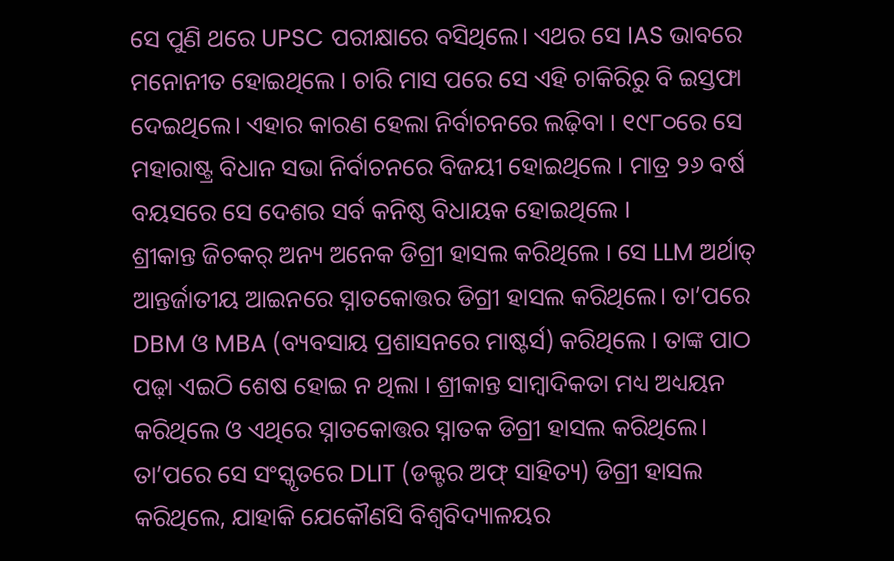ସେ ପୁଣି ଥରେ UPSC ପରୀକ୍ଷାରେ ବସିଥିଲେ। ଏଥର ସେ IAS ଭାବରେ ମନୋନୀତ ହୋଇଥିଲେ । ଚାରି ମାସ ପରେ ସେ ଏହି ଚାକିରିରୁ ବି ଇସ୍ତଫା ଦେଇଥିଲେ। ଏହାର କାରଣ ହେଲା ନିର୍ବାଚନରେ ଲଢ଼ିବା । ୧୯୮୦ରେ ସେ ମହାରାଷ୍ଟ୍ର ବିଧାନ ସଭା ନିର୍ବାଚନରେ ବିଜୟୀ ହୋଇଥିଲେ । ମାତ୍ର ୨୬ ବର୍ଷ ବୟସରେ ସେ ଦେଶର ସର୍ବ କନିଷ୍ଠ ବିଧାୟକ ହୋଇଥିଲେ ।
ଶ୍ରୀକାନ୍ତ ଜିଚକର୍ ଅନ୍ୟ ଅନେକ ଡିଗ୍ରୀ ହାସଲ କରିଥିଲେ । ସେ LLM ଅର୍ଥାତ୍ ଆନ୍ତର୍ଜାତୀୟ ଆଇନରେ ସ୍ନାତକୋତ୍ତର ଡିଗ୍ରୀ ହାସଲ କରିଥିଲେ। ତା’ପରେ DBM ଓ MBA (ବ୍ୟବସାୟ ପ୍ରଶାସନରେ ମାଷ୍ଟର୍ସ) କରିଥିଲେ । ତାଙ୍କ ପାଠ ପଢ଼ା ଏଇଠି ଶେଷ ହୋଇ ନ ଥିଲା । ଶ୍ରୀକାନ୍ତ ସାମ୍ବାଦିକତା ମଧ୍ୟ ଅଧ୍ୟୟନ କରିଥିଲେ ଓ ଏଥିରେ ସ୍ନାତକୋତ୍ତର ସ୍ନାତକ ଡିଗ୍ରୀ ହାସଲ କରିଥିଲେ। ତା’ପରେ ସେ ସଂସ୍କୃତରେ DLIT (ଡକ୍ଟର ଅଫ୍ ସାହିତ୍ୟ) ଡିଗ୍ରୀ ହାସଲ କରିଥିଲେ, ଯାହାକି ଯେକୌଣସି ବିଶ୍ୱବିଦ୍ୟାଳୟର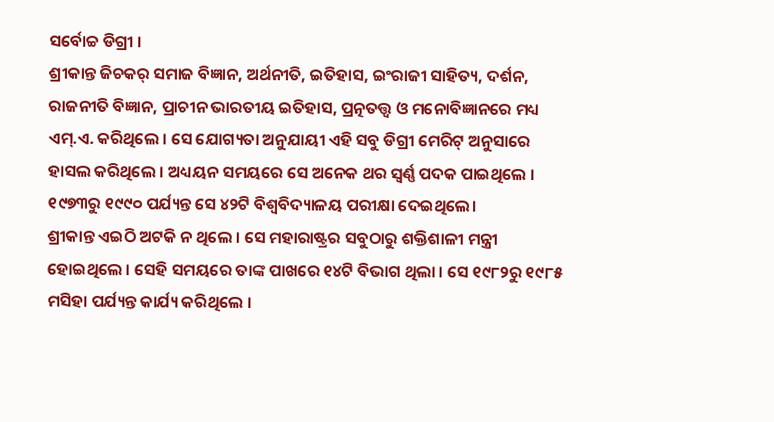ସର୍ବୋଚ୍ଚ ଡିଗ୍ରୀ ।
ଶ୍ରୀକାନ୍ତ ଜିଚକର୍ ସମାଜ ବିଜ୍ଞାନ, ଅର୍ଥନୀତି, ଇତିହାସ, ଇଂରାଜୀ ସାହିତ୍ୟ, ଦର୍ଶନ, ରାଜନୀତି ବିଜ୍ଞାନ, ପ୍ରାଚୀନ ଭାରତୀୟ ଇତିହାସ, ପ୍ରତ୍ନତତ୍ତ୍ୱ ଓ ମନୋବିଜ୍ଞାନରେ ମଧ୍ୟ ଏମ୍.ଏ. କରିଥିଲେ । ସେ ଯୋଗ୍ୟତା ଅନୁଯାୟୀ ଏହି ସବୁ ଡିଗ୍ରୀ ମେରିଟ୍ ଅନୁସାରେ ହାସଲ କରିଥିଲେ । ଅଧ୍ୟୟନ ସମୟରେ ସେ ଅନେକ ଥର ସ୍ୱର୍ଣ୍ଣ ପଦକ ପାଇଥିଲେ । ୧୯୭୩ରୁ ୧୯୯୦ ପର୍ଯ୍ୟନ୍ତ ସେ ୪୨ଟି ବିଶ୍ୱବିଦ୍ୟାଳୟ ପରୀକ୍ଷା ଦେଇଥିଲେ।
ଶ୍ରୀକାନ୍ତ ଏଇଠି ଅଟକି ନ ଥିଲେ । ସେ ମହାରାଷ୍ଟ୍ରର ସବୁଠାରୁ ଶକ୍ତିଶାଳୀ ମନ୍ତ୍ରୀ ହୋଇଥିଲେ । ସେହି ସମୟରେ ତାଙ୍କ ପାଖରେ ୧୪ଟି ବିଭାଗ ଥିଲା । ସେ ୧୯୮୨ରୁ ୧୯୮୫ ମସିହା ପର୍ଯ୍ୟନ୍ତ କାର୍ଯ୍ୟ କରିଥିଲେ ।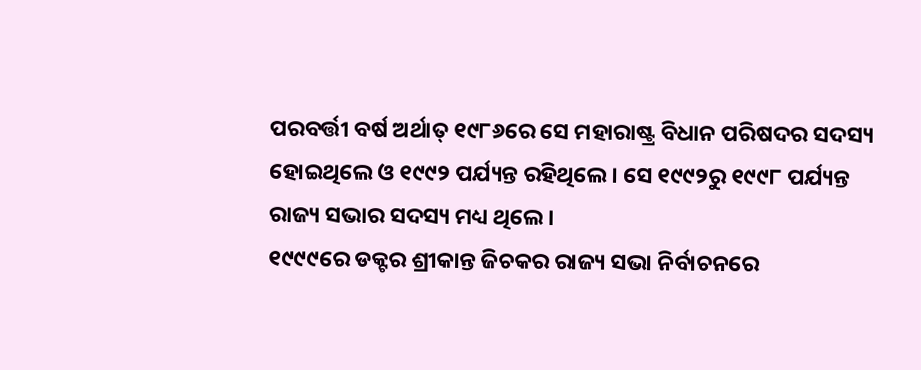ପରବର୍ତ୍ତୀ ବର୍ଷ ଅର୍ଥାତ୍ ୧୯୮୬ରେ ସେ ମହାରାଷ୍ଟ୍ର ବିଧାନ ପରିଷଦର ସଦସ୍ୟ ହୋଇଥିଲେ ଓ ୧୯୯୨ ପର୍ଯ୍ୟନ୍ତ ରହିଥିଲେ । ସେ ୧୯୯୨ରୁ ୧୯୯୮ ପର୍ଯ୍ୟନ୍ତ ରାଜ୍ୟ ସଭାର ସଦସ୍ୟ ମଧ୍ୟ ଥିଲେ ।
୧୯୯୯ରେ ଡକ୍ଟର ଶ୍ରୀକାନ୍ତ ଜିଚକର ରାଜ୍ୟ ସଭା ନିର୍ବାଚନରେ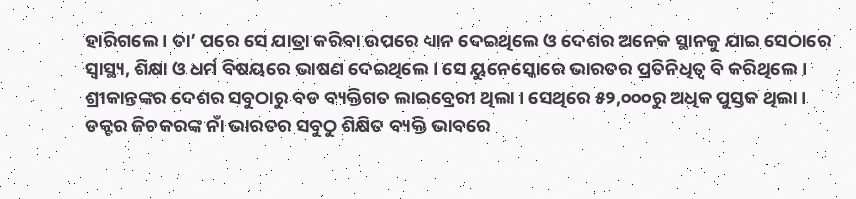ହାରିଗଲେ । ତା’ ପରେ ସେ ଯାତ୍ରା କରିବା ଉପରେ ଧ୍ୟାନ ଦେଇଥିଲେ ଓ ଦେଶର ଅନେକ ସ୍ଥାନକୁ ଯାଇ ସେଠାରେ ସ୍ୱାସ୍ଥ୍ୟ, ଶିକ୍ଷା ଓ ଧର୍ମ ବିଷୟରେ ଭାଷଣ ଦେଇଥିଲେ । ସେ ୟୁନେସ୍କୋରେ ଭାରତର ପ୍ରତିନିଧିତ୍ୱ ବି କରିଥିଲେ। ଶ୍ରୀକାନ୍ତଙ୍କର ଦେଶର ସବୁଠାରୁ ବଡ ବ୍ୟକ୍ତିଗତ ଲାଇବ୍ରେରୀ ଥିଲା । ସେଥିରେ ୫୨,୦୦୦ରୁ ଅଧିକ ପୁସ୍ତକ ଥିଲା । ଡକ୍ଟର ଜିଚକରଙ୍କ ନାଁ ଭାରତର ସବୁଠୁ ଶିକ୍ଷିତ ବ୍ୟକ୍ତି ଭାବରେ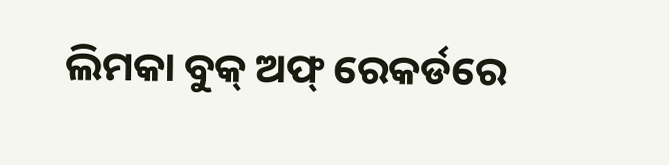ଲିମକା ବୁକ୍ ଅଫ୍ ରେକର୍ଡରେ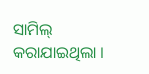ସାମିଲ୍ କରାଯାଇଥିଲା ।